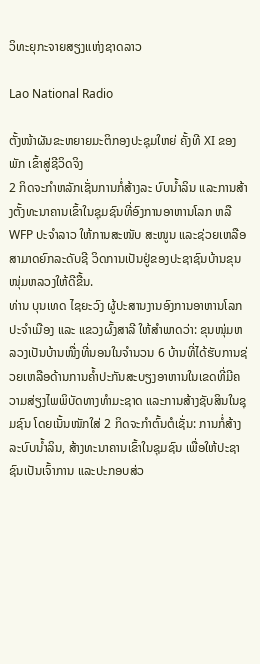ວິທະຍຸກະຈາຍສຽງແຫ່ງຊາດລາວ

Lao National Radio

ຕັ້ງໜ້າຜັນຂະຫຍາຍມະຕິກອງປະຊຸມໃຫຍ່ ຄັ້ງທີ XI ຂອງພັກ ເຂົ້າສູ່ຊີວິດຈິງ
2 ກິດຈະກຳຫລັກເຊັ່ນການກໍ່ສ້າງລະ ບົບນໍ້າລິນ ແລະການສ້າງຕັ້ງທະນາຄານເຂົ້າໃນຊຸມຊົນທີ່ອົງການອາຫານໂລກ ຫລືWFP ປະຈໍາລາວ ໃຫ້ການສະໜັບ ສະໜູນ ແລະຊ່ວຍເຫລືອສາມາດຍົກລະດັບຊີ ວິດການເປັນຢູ່ຂອງປະຊາຊົນບ້ານຂຸນໜຸ່ມຫລວງໃຫ້ດີຂື້ນ.
ທ່ານ ບຸນເທດ ໄຊຍະວົງ ຜູ້ປະສານງານອົງການອາຫານໂລກປະຈໍາເມືອງ ແລະ ແຂວງຜົ້ງສາລີ ໃຫ້ສໍາພາດວ່າ: ຂຸນໜຸ່ມຫລວງເປັນບ້ານໜື່ງທີ່ນອນໃນຈໍານວນ 6 ບ້ານທີ່ໄດ້ຮັບການຊ່ວຍເຫລືອດ້ານການຄໍ້າປະກັນສະບຽງອາຫານໃນເຂດທີ່ມີຄວາມສ່ຽງໄພພິບັດທາງທໍາມະຊາດ ແລະການສ້າງຊັບສິນໃນຊຸມຊົນ ໂດຍເນັ້ນໜັກໃສ່ 2 ກິດຈະກຳຕົ້ນຕໍເຊັ່ນ: ການກໍ່ສ້າງລະບົບນໍ້າລິນ, ສ້າງທະນາຄານເຂົ້າໃນຊຸມຊົນ ເພື່ອໃຫ້ປະຊາຊົນເປັນເຈົ້າການ ແລະປະກອບສ່ວ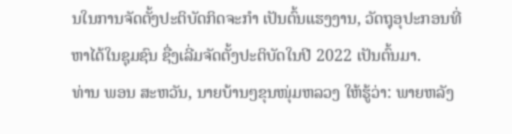ນໃນການຈັດຕັ້ງປະຕິບັດກິດຈະກຳ ເປັນຕົ້ນແຮງງານ, ວັດຖຸອຸປະກອນທີ່ຫາໄດ້ໃນຊຸມຊົນ ຊື່ງເລີ່ມຈັດຕັ້ງປະຕິບັດໃນປີ 2022 ເປັນຕົ້ນມາ.
ທ່ານ ພອນ ສະຫວັນ, ນາຍບ້ານໆຂຸນໜຸ່ມຫລວງ ໃຫ້ຮູ້ວ່າ: ພາຍຫລັງ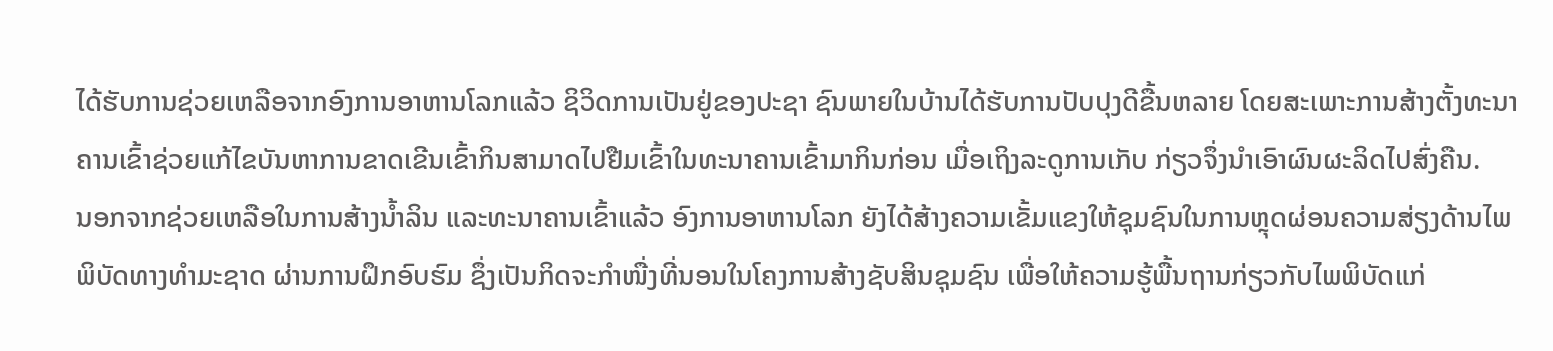ໄດ້ຮັບການຊ່ວຍເຫລືອຈາກອົງການອາຫານໂລກແລ້ວ ຊິວິດການເປັນຢູ່ຂອງປະຊາ ຊົນພາຍໃນບ້ານໄດ້ຮັບການປັບປຸງດີຂື້ນຫລາຍ ໂດຍສະເພາະການສ້າງຕັ້ງທະນາ ຄານເຂົ້າຊ່ວຍແກ້ໄຂບັນຫາການຂາດເຂີນເຂົ້າກິນສາມາດໄປຢືມເຂົ້າໃນທະນາຄານເຂົ້າມາກິນກ່ອນ ເມື່ອເຖິງລະດູການເກັບ ກ່ຽວຈຶ່ງນໍາເອົາຜົນຜະລິດໄປສົ່ງຄືນ.
ນອກຈາກຊ່ວຍເຫລືອໃນການສ້າງນໍ້າລິນ ແລະທະນາຄານເຂົ້າແລ້ວ ອົງການອາຫານໂລກ ຍັງໄດ້ສ້າງຄວາມເຂັ້ມແຂງໃຫ້ຊຸມຊົນໃນການຫຼຸດຜ່ອນຄວາມສ່ຽງດ້ານໄພພິບັດທາງທຳມະຊາດ ຜ່ານການຝຶກອົບຮົມ ຊຶ່ງເປັນກິດຈະກໍາໜື່ງທີ່ນອນໃນໂຄງການສ້າງຊັບສິນຊຸມຊົນ ເພື່ອໃຫ້ຄວາມຮູ້ພື້ນຖານກ່ຽວກັບໄພພິບັດແກ່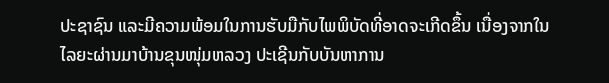ປະຊາຊົນ ແລະມີຄວາມພ້ອມໃນການຮັບມືກັບໄພພິບັດທີ່ອາດຈະເກີດຂຶ້ນ ເນື່ອງຈາກໃນໄລຍະຜ່ານມາບ້ານຂຸນໜຸ່ມຫລວງ ປະເຊີນກັບບັນຫາການ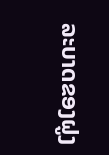ລະບາດຂອງຝູງ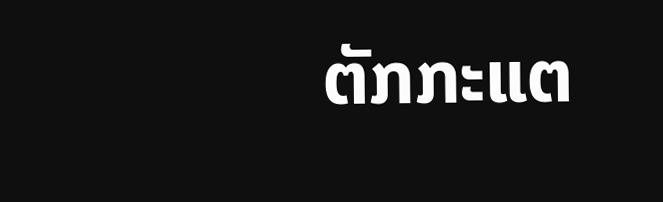ຕັກກະແຕ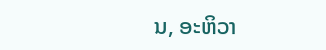ນ, ອະຫິວາ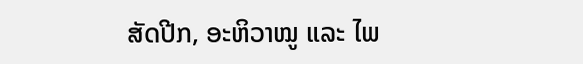ສັດປີກ, ອະຫິວາໝູ ແລະ ໄພ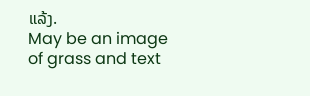ແລ້ງ.
May be an image of grass and text